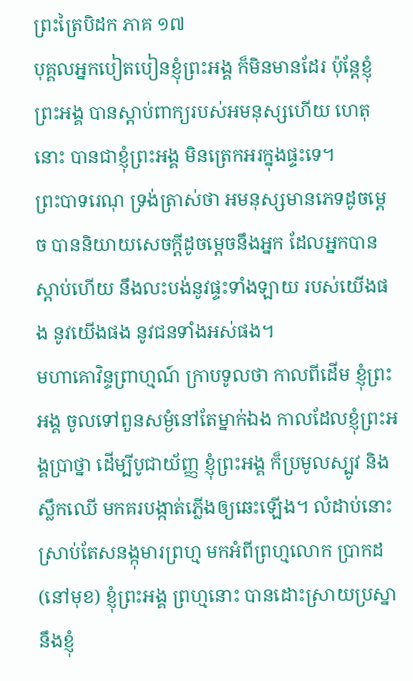ព្រះត្រៃបិដក ភាគ ១៧
បុគ្គលអ្នកបៀតបៀនខ្ញុំព្រះអង្គ ក៏មិនមានដែរ ប៉ុន្តែខ្ញុំព្រះអង្គ បានស្តាប់ពាក្យរបស់អមនុស្សហើយ ហេតុនោះ បានជាខ្ញុំព្រះអង្គ មិនត្រេកអរក្នុងផ្ទះទេ។
ព្រះបាទរេណុ ទ្រង់ត្រាស់ថា អមនុស្សមានភេទដូចម្តេច បាននិយាយសេចក្តីដូចម្តេចនឹងអ្នក ដែលអ្នកបានស្តាប់ហើយ នឹងលះបង់នូវផ្ទះទាំងឡាយ របស់យើងផង នូវយើងផង នូវជនទាំងអស់ផង។
មហាគោវិន្ទព្រាហ្មណ៍ ក្រាបទូលថា កាលពីដើម ខ្ញុំព្រះអង្គ ចូលទៅពួនសម្ងំនៅតែម្នាក់ឯង កាលដែលខ្ញុំព្រះអង្គប្រាថ្នា ដើម្បីបូជាយ័ញ្ញ ខ្ញុំព្រះអង្គ ក៏ប្រមូលស្បូវ និងស្លឹកឈើ មកគរបង្កាត់ភ្លើងឲ្យឆេះឡើង។ លំដាប់នោះ ស្រាប់តែសនង្កុមារព្រហ្ម មកអំពីព្រហ្មលោក ប្រាកដ (នៅមុខ) ខ្ញុំព្រះអង្គ ព្រហ្មនោះ បានដោះស្រាយប្រស្នានឹងខ្ញុំ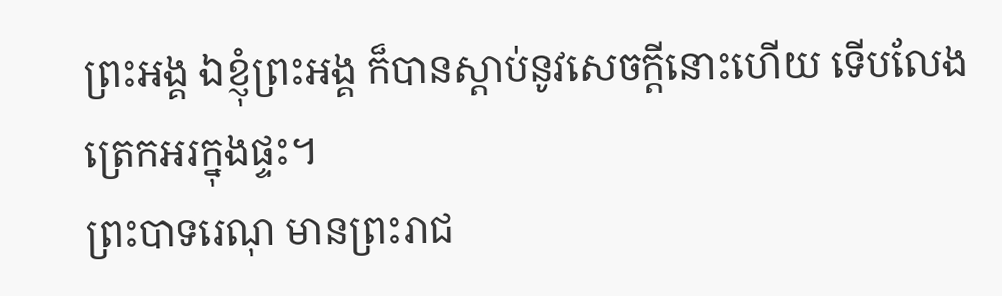ព្រះអង្គ ឯខ្ញុំព្រះអង្គ ក៏បានស្តាប់នូវសេចក្តីនោះហើយ ទើបលែងត្រេកអរក្នុងផ្ទះ។
ព្រះបាទរេណុ មានព្រះរាជ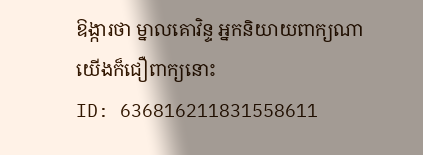ឱង្ការថា ម្នាលគោវិន្ទ អ្នកនិយាយពាក្យណា យើងក៏ជឿពាក្យនោះ
ID: 636816211831558611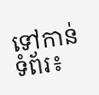ទៅកាន់ទំព័រ៖